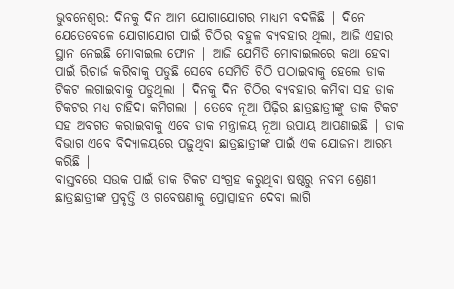ଭୁବନେଶ୍ୱର: ଦିନକୁ ଦିନ ଆମ ଯୋଗାଯୋଗର ମାଧ୍ୟମ ବଦଳିଛି | ଦିନେ ଯେତେବେଳେ ଯୋଗାଯୋଗ ପାଇଁ ଚିଠିର ବହୁଳ ବ୍ୟବହାର ଥିଲା, ଆଜି ଏହାର ସ୍ଥାନ ନେଇଛି ମୋବାଇଲ ଫୋନ | ଆଜି ଯେମିତି ମୋବାଇଲରେ କଥା ହେବା ପାଇଁ ରିଚାର୍ଜ କରିବାକୁ ପଡୁଛି ସେବେ ସେମିତି ଚିଠି ପଠାଇବାକୁ ହେଲେ ଡାକ ଟିକଟ ଲଗାଇବାକୁ ପଡୁଥିଲା | ଦିନକୁ ଦିନ ଚିଠିର ବ୍ୟବହାର କମିବା ସହ ଡାକ ଟିକଟର ମଧ୍ୟ ଚାହିଦା କମିଗଲା | ତେବେ ନୂଆ ପିଢ଼ିର ଛାତ୍ରଛାତ୍ରୀଙ୍କୁ ଡାକ ଟିକଟ ସହ ଅବଗତ କରାଇବାକୁ ଏବେ ଡାକ ମନ୍ତ୍ରାଳୟ ନୂଆ ଉପାୟ ଆପଣାଇଛି | ଡାକ ବିଭାଗ ଏବେ ବିଦ୍ୟାଳୟରେ ପଢ଼ୁଥିବା ଛାତ୍ରଛାତ୍ରୀଙ୍କ ପାଇଁ ଏକ ଯୋଜନା ଆରମ୍ଭ କରିଛି |
ବାସ୍ତବରେ ସଉକ ପାଇଁ ଡାକ ଟିକଟ ସଂଗ୍ରହ କରୁଥିବା ଷଷ୍ଠରୁ ନବମ ଶ୍ରେଣୀ ଛାତ୍ରଛାତ୍ରୀଙ୍କ ପ୍ରବୃତ୍ତି ଓ ଗବେଷଣାକୁ ପ୍ରୋତ୍ସାହନ ଦେବା ଲାଗି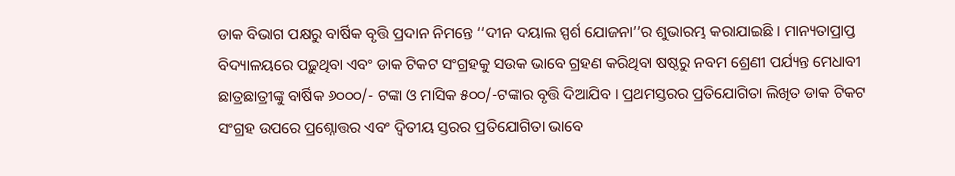ଡାକ ବିଭାଗ ପକ୍ଷରୁ ବାର୍ଷିକ ବୃତ୍ତି ପ୍ରଦାନ ନିମନ୍ତେ ‘‘ଦୀନ ଦୟାଲ ସ୍ପର୍ଶ ଯୋଜନା’’ର ଶୁଭାରମ୍ଭ କରାଯାଇଛି । ମାନ୍ୟତାପ୍ରାପ୍ତ ବିଦ୍ୟାଳୟରେ ପଢ଼ୁଥିବା ଏବଂ ଡାକ ଟିକଟ ସଂଗ୍ରହକୁ ସଉକ ଭାବେ ଗ୍ରହଣ କରିଥିବା ଷଷ୍ଠରୁ ନବମ ଶ୍ରେଣୀ ପର୍ଯ୍ୟନ୍ତ ମେଧାବୀ ଛାତ୍ରଛାତ୍ରୀଙ୍କୁ ବାର୍ଷିକ ୬୦୦୦/- ଟଙ୍କା ଓ ମାସିକ ୫୦୦/-ଟଙ୍କାର ବୃତ୍ତି ଦିଆଯିବ । ପ୍ରଥମସ୍ତରର ପ୍ରତିଯୋଗିତା ଲିଖିତ ଡାକ ଟିକଟ ସଂଗ୍ରହ ଉପରେ ପ୍ରଶ୍ନୋତ୍ତର ଏବଂ ଦ୍ୱିତୀୟ ସ୍ତରର ପ୍ରତିଯୋଗିତା ଭାବେ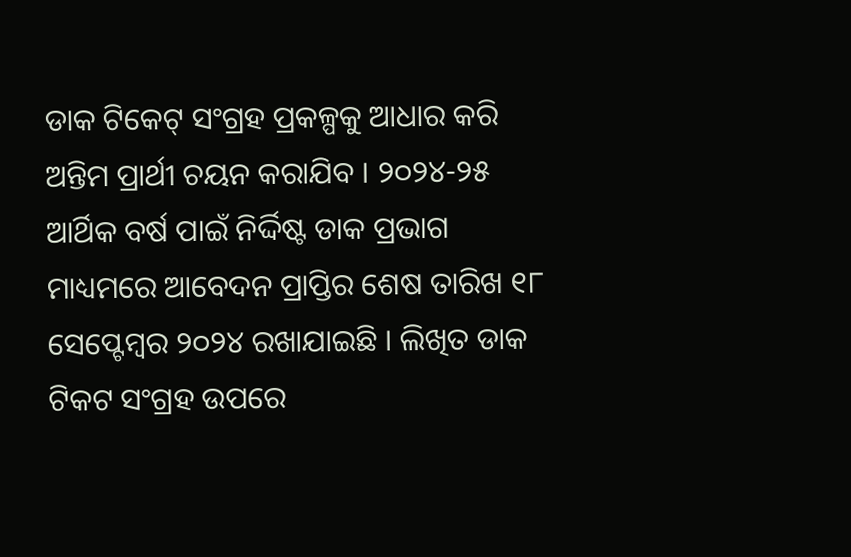ଡାକ ଟିକେଟ୍ ସଂଗ୍ରହ ପ୍ରକଳ୍ପକୁ ଆଧାର କରି ଅନ୍ତିମ ପ୍ରାର୍ଥୀ ଚୟନ କରାଯିବ । ୨୦୨୪-୨୫ ଆର୍ଥିକ ବର୍ଷ ପାଇଁ ନିର୍ଦ୍ଦିଷ୍ଟ ଡାକ ପ୍ରଭାଗ ମାଧ୍ୟମରେ ଆବେଦନ ପ୍ରାପ୍ତିର ଶେଷ ତାରିଖ ୧୮ ସେପ୍ଟେମ୍ବର ୨୦୨୪ ରଖାଯାଇଛି । ଲିଖିତ ଡାକ ଟିକଟ ସଂଗ୍ରହ ଉପରେ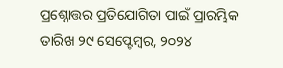ପ୍ରଶ୍ନୋତ୍ତର ପ୍ରତିଯୋଗିତା ପାଇଁ ପ୍ରାରମ୍ଭିକ ତାରିଖ ୨୯ ସେପ୍ଟେମ୍ବର, ୨୦୨୪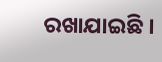ରଖାଯାଇଛି ।